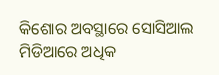କିଶୋର ଅବସ୍ଥାରେ ସୋସିଆଲ ମିଡିଆରେ ଅଧିକ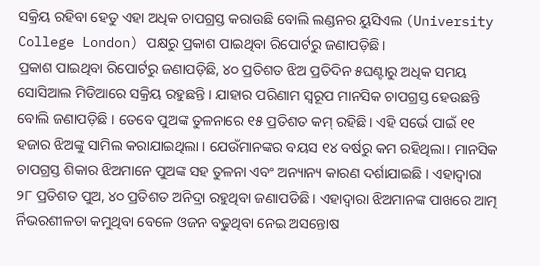ସକ୍ରିୟ ରହିବା ହେତୁ ଏହା ଅଧିକ ଚାପଗ୍ରସ୍ତ କରାଉଛି ବୋଲି ଲଣ୍ଡନର ୟୁସିଏଲ (University College London) ପକ୍ଷରୁ ପ୍ରକାଶ ପାଇଥିବା ରିପୋର୍ଟରୁ ଜଣାପଡ଼ିଛି।
ପ୍ରକାଶ ପାଇଥିବା ରିପୋର୍ଟରୁ ଜଣାପଡ଼ିଛି, ୪୦ ପ୍ରତିଶତ ଝିଅ ପ୍ରତିଦିନ ୫ଘଣ୍ଟାରୁ ଅଧିକ ସମୟ ସୋସିଆଲ ମିଡିଆରେ ସକ୍ରିୟ ରହୁଛନ୍ତି । ଯାହାର ପରିଣାମ ସ୍ୱରୂପ ମାନସିକ ଚାପଗ୍ରସ୍ତ ହେଉଛନ୍ତି ବୋଲି ଜଣାପଡ଼ିଛି । ତେବେ ପୁଅଙ୍କ ତୁଳନାରେ ୧୫ ପ୍ରତିଶତ କମ୍ ରହିଛି। ଏହି ସର୍ଭେ ପାଇଁ ୧୧ ହଜାର ଝିଅଙ୍କୁ ସାମିଲ କରାଯାଇଥିଲା । ଯେଉଁମାନଙ୍କର ବୟସ ୧୪ ବର୍ଷରୁ କମ ରହିଥିଲା। ମାନସିକ ଚାପଗ୍ରସ୍ତ ଶିକାର ଝିଅମାନେ ପୁଅଙ୍କ ସହ ତୁଳନା ଏବଂ ଅନ୍ୟାନ୍ୟ କାରଣ ଦର୍ଶାଯାଇଛି । ଏହାଦ୍ଵାରା ୨୮ ପ୍ରତିଶତ ପୁଅ, ୪୦ ପ୍ରତିଶତ ଅନିଦ୍ରା ରହୁଥିବା ଜଣାପଡିଛି । ଏହାଦ୍ଵାରା ଝିଅମାନଙ୍କ ପାଖରେ ଆତ୍ମ ର୍ନିଭରଶୀଳତା କମୁଥିବା ବେଳେ ଓଜନ ବଢୁଥିବା ନେଇ ଅସନ୍ତୋଷ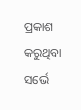ପ୍ରକାଶ କରୁଥିବା ସର୍ଭେ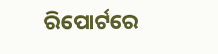ରିପୋର୍ଟରେ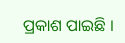ପ୍ରକାଶ ପାଇଛି ।